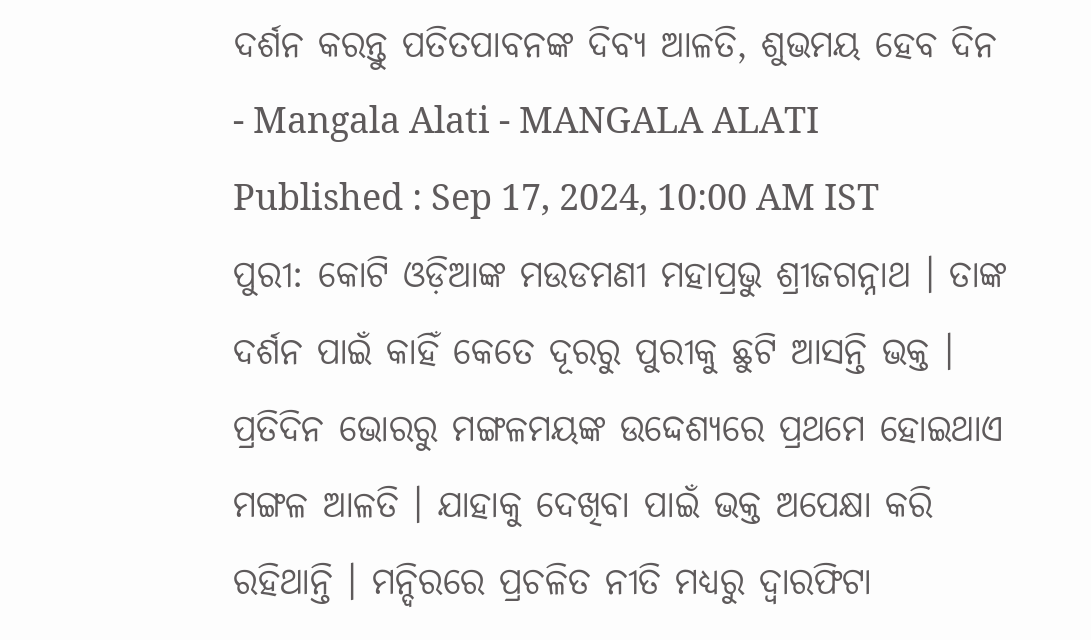ଦର୍ଶନ କରନ୍ତୁ ପତିତପାବନଙ୍କ ଦିବ୍ୟ ଆଳତି, ଶୁଭମୟ ହେବ ଦିନ - Mangala Alati - MANGALA ALATI
Published : Sep 17, 2024, 10:00 AM IST
ପୁରୀ: କୋଟି ଓଡ଼ିଆଙ୍କ ମଉଡମଣୀ ମହାପ୍ରଭୁ ଶ୍ରୀଜଗନ୍ନାଥ । ତାଙ୍କ ଦର୍ଶନ ପାଇଁ କାହିଁ କେତେ ଦୂରରୁ ପୁରୀକୁ ଛୁଟି ଆସନ୍ତି ଭକ୍ତ । ପ୍ରତିଦିନ ଭୋରରୁ ମଙ୍ଗଳମୟଙ୍କ ଉଦ୍ଦେଶ୍ୟରେ ପ୍ରଥମେ ହୋଇଥାଏ ମଙ୍ଗଳ ଆଳତି । ଯାହାକୁ ଦେଖିବା ପାଇଁ ଭକ୍ତ ଅପେକ୍ଷା କରି ରହିଥାନ୍ତି । ମନ୍ଦିରରେ ପ୍ରଚଳିତ ନୀତି ମଧ୍ୟରୁ ଦ୍ୱାରଫିଟା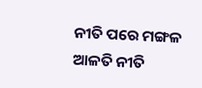ନୀତି ପରେ ମଙ୍ଗଳ ଆଳତି ନୀତି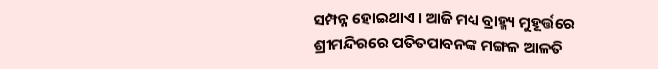ସମ୍ପନ୍ନ ହୋଇଥାଏ । ଆଜି ମଧ୍ୟ ବ୍ରାହ୍ମ୍ୟ ମୁହୂର୍ତ୍ତରେ ଶ୍ରୀମନ୍ଦିରରେ ପତିତପାବନଙ୍କ ମଙ୍ଗଳ ଆଳତି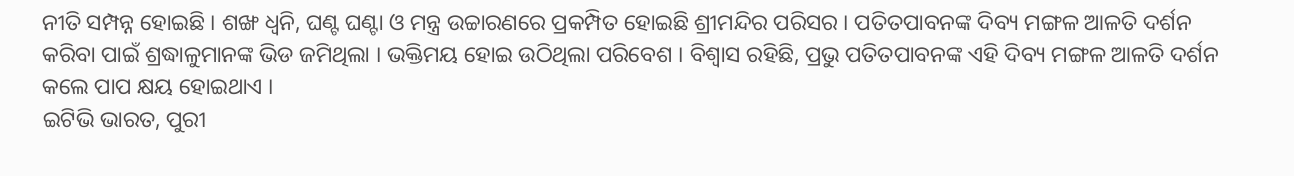ନୀତି ସମ୍ପନ୍ନ ହୋଇଛି । ଶଙ୍ଖ ଧ୍ୱନି, ଘଣ୍ଟ ଘଣ୍ଟା ଓ ମନ୍ତ୍ର ଉଚ୍ଚାରଣରେ ପ୍ରକମ୍ପିତ ହୋଇଛି ଶ୍ରୀମନ୍ଦିର ପରିସର । ପତିତପାବନଙ୍କ ଦିବ୍ୟ ମଙ୍ଗଳ ଆଳତି ଦର୍ଶନ କରିବା ପାଇଁ ଶ୍ରଦ୍ଧାଳୁମାନଙ୍କ ଭିଡ ଜମିଥିଲା । ଭକ୍ତିମୟ ହୋଇ ଉଠିଥିଲା ପରିବେଶ । ବିଶ୍ବାସ ରହିଛି, ପ୍ରଭୁ ପତିତପାବନଙ୍କ ଏହି ଦିବ୍ୟ ମଙ୍ଗଳ ଆଳତି ଦର୍ଶନ କଲେ ପାପ କ୍ଷୟ ହୋଇଥାଏ ।
ଇଟିଭି ଭାରତ, ପୁରୀ